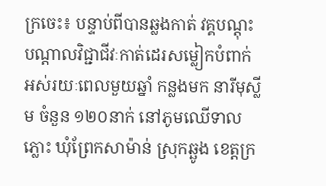ក្រចេះ៖ បន្ទាប់ពីបានឆ្លងកាត់ វគ្គបណ្តុះបណ្តាលវិជ្ជាជីវៈកាត់ដេរសម្លៀកបំពាក់ អស់រយៈពេលមួយឆ្នាំ កន្លងមក នារីមុស្លីម ចំនួន ១២០នាក់ នៅភូមឈើទាលភ្លោះ ឃុំព្រែកសាម៉ាន់ ស្រុកឆ្ឆូង ខេត្តក្រ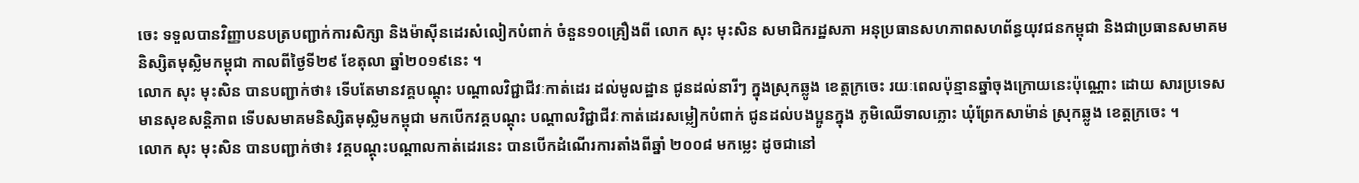ចេះ ទទួលបានវិញ្ញាបនបត្របញ្ជាក់ការសិក្សា និងម៉ាស៊ីនដេរសំលៀកបំពាក់ ចំនួន១០គ្រឿងពី លោក សុះ មុះសិន សមាជិករដ្ឋសភា អនុប្រធានសហភាពសហព័ន្ធយុវជនកម្ពុជា និងជាប្រធានសមាគមនិស្សិតមុស្លិមកម្ពុជា កាលពីថ្ងៃទី២៩ ខែតុលា ឆ្នាំ២០១៩នេះ ។
លោក សុះ មុះសិន បានបញ្ជាក់ថា៖ ទើបតែមានវគ្គបណ្តុះ បណ្តាលវិជ្ជាជីវៈកាត់ដេរ ដល់មូលដ្ឋាន ជូនដល់នារីៗ ក្នុងស្រុកឆ្លូង ខេត្តក្រចេះ រយៈពេលប៉ុន្មានឆ្នាំចុងក្រោយនេះប៉ុណ្ណោះ ដោយ សារប្រទេសមានសុខសន្តិភាព ទើបសមាគមនិស្សិតមុស្លិមកម្ពុជា មកបើកវគ្គបណ្តុះ បណ្តាលវិជ្ជាជីវៈកាត់ដេរសម្លៀកបំពាក់ ជូនដល់បងប្អូនក្នុង ភូមិឈើទាលភ្លោះ ឃុំព្រែកសាម៉ាន់ ស្រុកឆ្លូង ខេត្តក្រចេះ ។
លោក សុះ មុះសិន បានបញ្ជាក់ថា៖ វគ្គបណ្តុះបណ្តាលកាត់ដេរនេះ បានបើកដំណើរការតាំងពីឆ្នាំ ២០០៨ មកម្លេះ ដូចជានៅ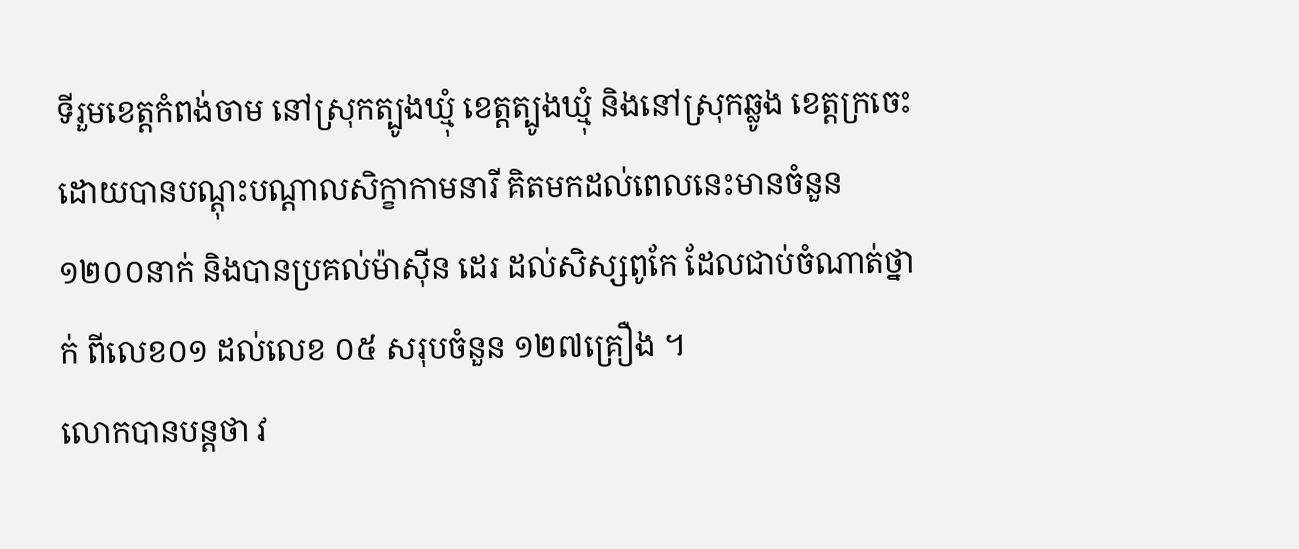ទីរួមខេត្តកំពង់ចាម នៅស្រុកត្បូងឃ្មុំ ខេត្តត្បូងឃ្មុំ និងនៅស្រុកឆ្លូង ខេត្តក្រចេះ ដោយបានបណ្តុះបណ្តាលសិក្ខាកាមនារី គិតមកដល់ពេលនេះមានចំនួន១២០០នាក់ និងបានប្រគល់ម៉ាស៊ីន ដេរ ដល់សិស្សពូកែ ដែលជាប់ចំណាត់ថ្នាក់ ពីលេខ០១ ដល់លេខ ០៥ សរុបចំនួន ១២៧គ្រឿង ។
លោកបានបន្តថា វ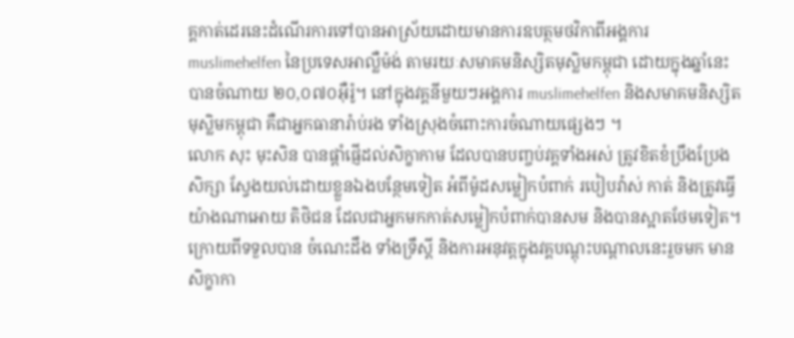គ្គកាត់ដេរនេះដំណើរការទៅបានអាស្រ័យដោយមានការឧបត្ថមថវិកាពីអង្គការ muslimehelfen នៃប្រទេសអាល្លឺម៉ង់ តាមរយៈសមាគមនិស្សិតមុស្លិមកម្ពុជា ដោយក្នុងឆ្នាំនេះបានចំណាយ ២០,០៧០អ៊ឺរ៉ូ។ នៅក្នុងវគ្គនីមួយៗអង្គការ muslimehelfen និងសមាគមនិស្សិតមុស្លិមកម្ពុជា គឺជាអ្នកធានារ៉ាប់រង ទាំងស្រុងចំពោះការចំណាយផ្សេងៗ ។
លោក សុះ មុះសិន បានផ្តាំផ្ញើដល់សិក្ខាកាម ដែលបានបញ្ចប់វគ្គទាំងអស់ ត្រូវខិតខំប្រឹងប្រែងសិក្សា ស្វែងយល់ដោយខ្លួនឯងបន្ថែមទៀត អំពីម៉ូដសម្លៀកបំពាក់ របៀបវ៉ាស់ កាត់ និងត្រូវធ្វើយ៉ាងណាអោយ តិថិជន ដែលជាអ្នកមកកាត់សម្លៀកបំពាក់បានសម និងបានស្អាតថែមទៀត។ ក្រោយពីទទួលបាន ចំណេះដឹង ទាំងទ្រឹស្តី និងការអនុវត្តក្នុងវគ្គបណ្តុះបណ្តាលនេះរួចមក មានសិក្ខាកា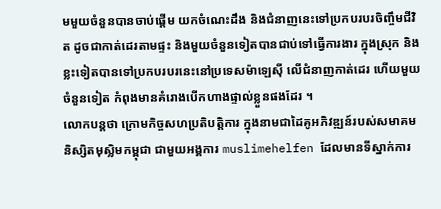មមួយចំនួនបានចាប់ផ្តើម យកចំណេះដឹង និងជំនាញនេះទៅប្រកបរបរចិញ្ចឹមជីវិត ដូចជាកាត់ដេរតាមផ្ទះ និងមួយចំនួនទៀតបានជាប់ទៅធ្វើការងារ ក្នុងស្រុក និងខ្លះទៀតបានទៅប្រកបរបរនេះនៅប្រទេសម៉ាឡេស៊ី លើជំនាញកាត់ដេរ ហើយមួយចំនួនទៀត កំពុងមានគំរោងបើកហាងផ្ទាល់ខ្លួនផងដែរ ។
លោកបន្តថា ក្រោមកិច្ចសហប្រតិបត្តិការ ក្នុងនាមជាដៃគូអភិវឌ្ឍន៍របស់សមាគមនិស្សិតមុស្លិមកម្ពុជា ជាមួយអង្គការ muslimehelfen ដែលមានទីស្នាក់ការ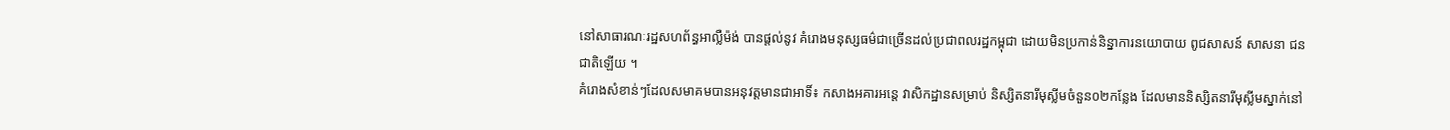នៅសាធារណៈរដ្ឋសហព័ន្ធអាល្លឺម៉ង់ បានផ្តល់នូវ គំរោងមនុស្សធម៌ជាច្រើនដល់ប្រជាពលរដ្ឋកម្ពុជា ដោយមិនប្រកាន់និន្នាការនយោបាយ ពូជសាសន៍ សាសនា ជនជាតិឡើយ ។
គំរោងសំខាន់ៗដែលសមាគមបានអនុវត្តមានជាអាទិ៍៖ កសាងអគារអន្តេ វាសិកដ្ឋានសម្រាប់ និស្សិតនារីមុស្លីមចំនួន០២កន្លែង ដែលមាននិស្សិតនារីមុស្លីមស្នាក់នៅ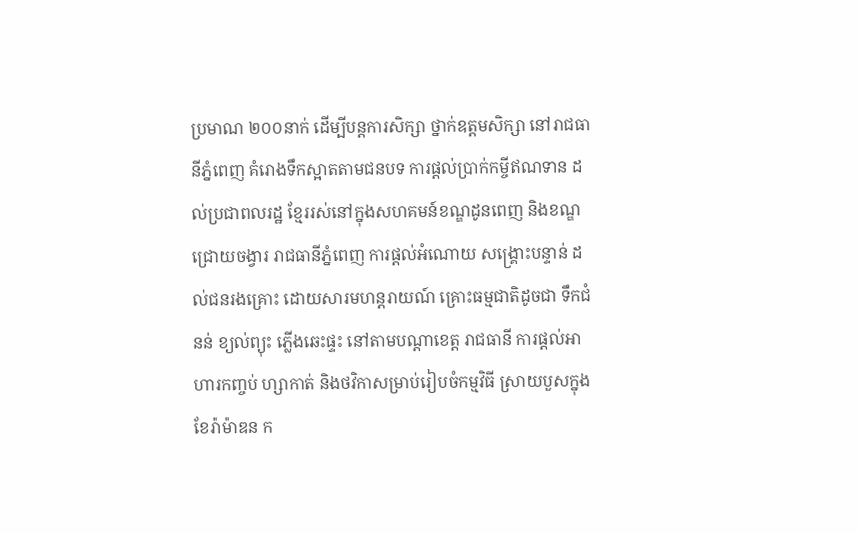ប្រមាណ ២០០នាក់ ដើម្បីបន្តការសិក្សា ថ្នាក់ឧត្តមសិក្សា នៅរាជធានីភ្នំពេញ គំរោងទឹកស្អាតតាមជនបទ ការផ្តល់ប្រាក់កម្ចីឥណទាន ដល់ប្រជាពលរដ្ឋ ខ្មែររស់នៅក្នុងសហគមន៍ខណ្ឌដូនពេញ និងខណ្ឌជ្រោយចង្វារ រាជធានីភ្នំពេញ ការផ្តល់អំណោយ សង្គ្រោះបន្ទាន់ ដល់ជនរងគ្រោះ ដោយសារមហន្តរាយណ៍ គ្រោះធម្មជាតិដូចជា ទឹកជំនន់ ខ្យល់ព្យុះ ភ្លើងឆេះផ្ទះ នៅតាមបណ្តាខេត្ត រាជធានី ការផ្តល់អាហារកញ្ចប់ ហ្សាកាត់ និងថវិកាសម្រាប់រៀបចំកម្មវិធី ស្រាយបួសក្នុងខែរ៉ាម៉ាឌន ក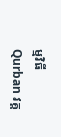ម្មវិធី Qurban វគ្គ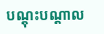បណ្តុះបណ្តាល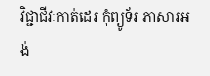វិជ្ជាជីវៈកាត់ដេរ កុំព្យូទ័រ ភាសារអង់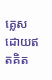គ្លេស ដោយឥតគិត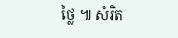ថ្លៃ ៕ សំរិត